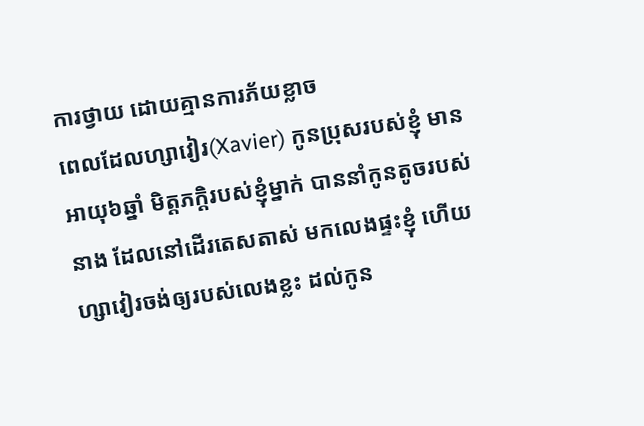ការថ្វាយ ដោយគ្មានការភ័យខ្លាច
ពេលដែលហ្សាវៀរ(Xavier) កូនប្រុសរបស់ខ្ញុំ មានអាយុ៦ឆ្នាំ មិត្តភក្តិរបស់ខ្ញុំម្នាក់ បាននាំកូនតូចរបស់នាង ដែលនៅដើរតេសតាស់ មកលេងផ្ទះខ្ញុំ ហើយហ្សាវៀរចង់ឲ្យរបស់លេងខ្លះ ដល់កូន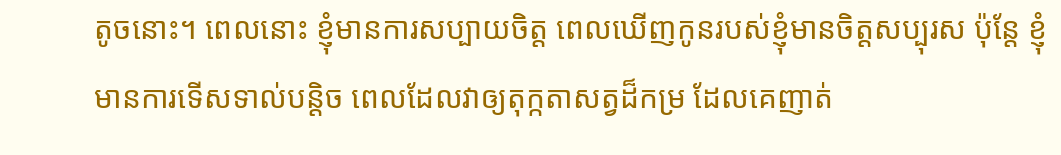តូចនោះ។ ពេលនោះ ខ្ញុំមានការសប្បាយចិត្ត ពេលឃើញកូនរបស់ខ្ញុំមានចិត្តសប្បុរស ប៉ុន្តែ ខ្ញុំមានការទើសទាល់បន្តិច ពេលដែលវាឲ្យតុក្កតាសត្វដ៏កម្រ ដែលគេញាត់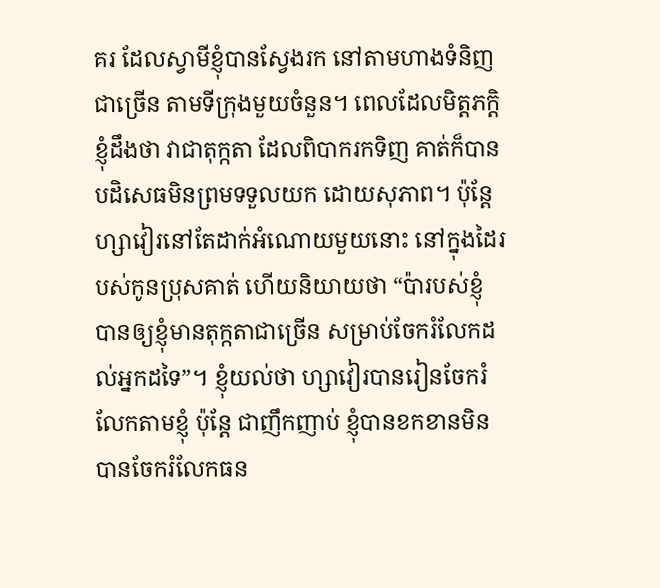គរ ដែលស្វាមីខ្ញុំបានស្វែងរក នៅតាមហាងទំនិញជាច្រើន តាមទីក្រុងមួយចំនួន។ ពេលដែលមិត្តភក្តិខ្ញុំដឹងថា វាជាតុក្កតា ដែលពិបាករកទិញ គាត់ក៏បានបដិសេធមិនព្រមទទួលយក ដោយសុភាព។ ប៉ុន្តែ ហ្សាវៀរនៅតែដាក់អំណោយមួយនោះ នៅក្នុងដៃរបស់កូនប្រុសគាត់ ហើយនិយាយថា “ប៉ារបស់ខ្ញុំ បានឲ្យខ្ញុំមានតុក្កតាជាច្រើន សម្រាប់ចែករំលែកដល់អ្នកដទៃ”។ ខ្ញុំយល់ថា ហ្សាវៀរបានរៀនចែករំលែកតាមខ្ញុំ ប៉ុន្តែ ជាញឹកញាប់ ខ្ញុំបានខកខានមិនបានចែករំលែកធន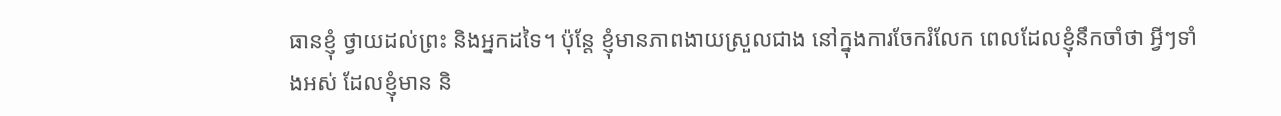ធានខ្ញុំ ថ្វាយដល់ព្រះ និងអ្នកដទៃ។ ប៉ុន្តែ ខ្ញុំមានភាពងាយស្រួលជាង នៅក្នុងការចែករំលែក ពេលដែលខ្ញុំនឹកចាំថា អ្វីៗទាំងអស់ ដែលខ្ញុំមាន និ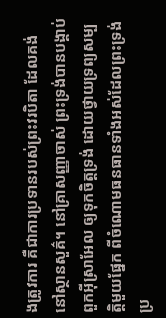ងត្រូវការ គឺជាការប្រទានរបស់ព្រះវរបិតា ដែលគង់នៅស្ថានសួគ៌។ នៅគ្រាសញ្ញាចាស់ ព្រះទ្រង់បានបង្គាប់ពួកអ៊ីស្រាអែល ឲ្យទុកចិត្តទ្រង់ ដោយថ្វាយទ្រព្យសម្បត្តិមួយផ្នែក ពីចំណោមធនធានទាំងអស់ដែលព្រះទ្រង់ប្រ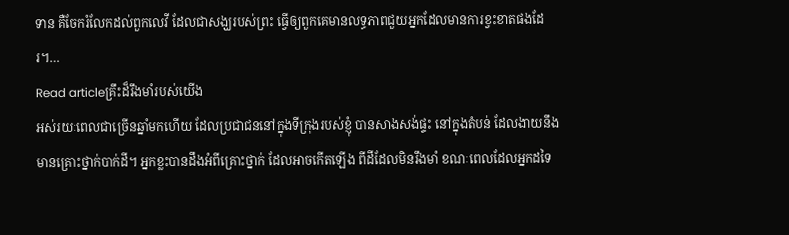ទាន គឺចែករំលែកដល់ពួកលេវី ដែលជាសង្ឃរបស់ព្រះ ធ្វើឲ្យពួកគេមានលទ្ធភាពជួយអ្នកដែលមានការខ្វះខាតផងដែរ។…
Read articleគ្រឹះដ៏រឹងមាំរបស់យើង
អស់រយៈពេលជាច្រើនឆ្នាំមកហើយ ដែលប្រជាជននៅក្នុងទីក្រុងរបស់ខ្ញុំ បានសាងសង់ផ្ទះ នៅក្នុងតំបន់ ដែលងាយនឹងមានគ្រោះថ្នាក់បាក់ដី។ អ្នកខ្លះបានដឹងអំពីគ្រោះថ្នាក់ ដែលអាចកើតឡើង ពីដីដែលមិនរឹងមាំ ខណៈពេលដែលអ្នកដទៃ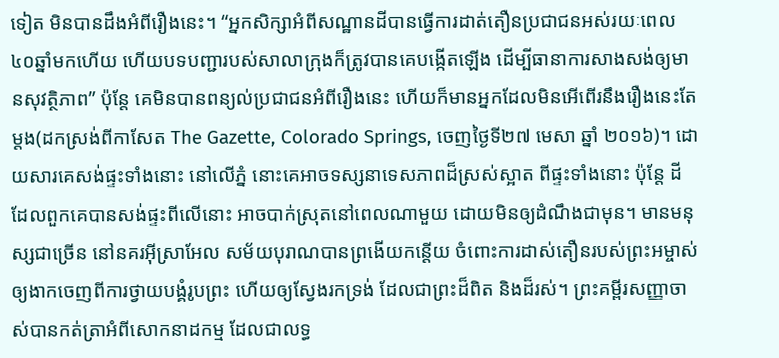ទៀត មិនបានដឹងអំពីរឿងនេះ។ “អ្នកសិក្សាអំពីសណ្ឋានដីបានធ្វើការដាត់តឿនប្រជាជនអស់រយៈពេល៤០ឆ្នាំមកហើយ ហើយបទបញ្ជារបស់សាលាក្រុងក៏ត្រូវបានគេបង្កើតឡើង ដើម្បីធានាការសាងសង់ឲ្យមានសុវត្ថិភាព” ប៉ុន្តែ គេមិនបានពន្យល់ប្រជាជនអំពីរឿងនេះ ហើយក៏មានអ្នកដែលមិនអើពើរនឹងរឿងនេះតែម្តង(ដកស្រង់ពីកាសែត The Gazette, Colorado Springs, ចេញថ្ងៃទី២៧ មេសា ឆ្នាំ ២០១៦)។ ដោយសារគេសង់ផ្ទះទាំងនោះ នៅលើភ្នំ នោះគេអាចទស្សនាទេសភាពដ៏ស្រស់ស្អាត ពីផ្ទះទាំងនោះ ប៉ុន្តែ ដីដែលពួកគេបានសង់ផ្ទះពីលើនោះ អាចបាក់ស្រុតនៅពេលណាមួយ ដោយមិនឲ្យដំណឹងជាមុន។ មានមនុស្សជាច្រើន នៅនគរអ៊ីស្រាអែល សម័យបុរាណបានព្រងើយកន្តើយ ចំពោះការដាស់តឿនរបស់ព្រះអម្ចាស់ ឲ្យងាកចេញពីការថ្វាយបង្គំរូបព្រះ ហើយឲ្យស្វែងរកទ្រង់ ដែលជាព្រះដ៏ពិត និងដ៏រស់។ ព្រះគម្ពីរសញ្ញាចាស់បានកត់ត្រាអំពីសោកនាដកម្ម ដែលជាលទ្ធ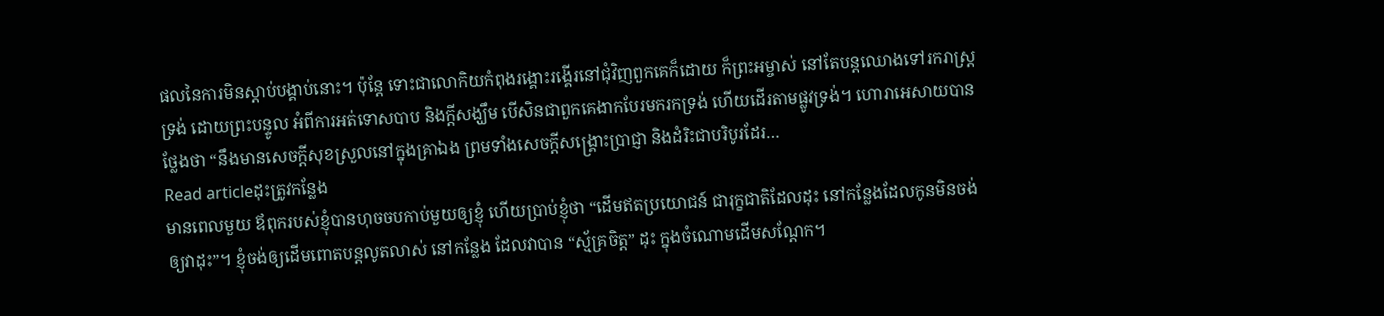ផលនៃការមិនស្តាប់បង្គាប់នោះ។ ប៉ុន្តែ ទោះជាលោកិយកំពុងរង្គោះរង្គើរនៅជុំវិញពួកគេក៏ដោយ ក៏ព្រះអម្ចាស់ នៅតែបន្តឈោងទៅរករាស្រ្តទ្រង់ ដោយព្រះបន្ទូល អំពីការអត់ទោសបាប និងក្តីសង្ឃឹម បើសិនជាពួកគេងាកបែរមករកទ្រង់ ហើយដើរតាមផ្លូវទ្រង់។ ហោរាអេសាយបានថ្លែងថា “នឹងមានសេចក្តីសុខស្រួលនៅក្នុងគ្រាឯង ព្រមទាំងសេចក្តីសង្គ្រោះប្រាជ្ញា និងដំរិះជាបរិបូរដែរ…
Read articleដុះត្រូវកន្លែង
មានពេលមួយ ឪពុករបស់ខ្ញុំបានហុចចបកាប់មួយឲ្យខ្ញុំ ហើយប្រាប់ខ្ញុំថា “ដើមឥតប្រយោជន៍ ជារុក្ខជាតិដែលដុះ នៅកន្លែងដែលកូនមិនចង់ឲ្យវាដុះ”។ ខ្ញុំចង់ឲ្យដើមពោតបន្តលូតលាស់ នៅកន្លែង ដែលវាបាន “ស្ម័គ្រចិត្ត” ដុះ ក្នុងចំណោមដើមសណ្តែក។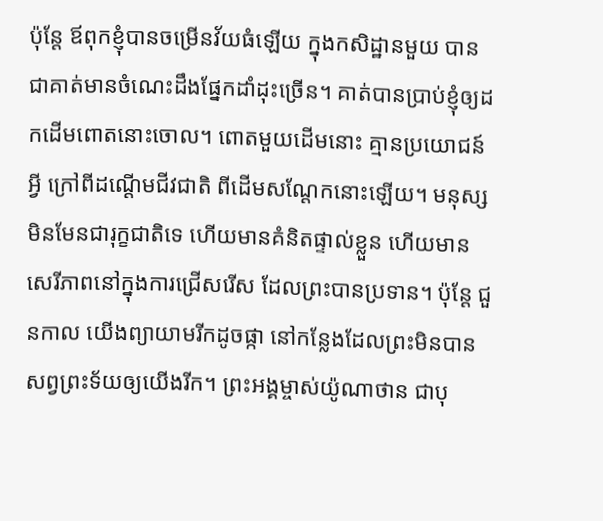ប៉ុន្តែ ឪពុកខ្ញុំបានចម្រើនវ័យធំឡើយ ក្នុងកសិដ្ឋានមួយ បានជាគាត់មានចំណេះដឹងផ្នែកដាំដុះច្រើន។ គាត់បានប្រាប់ខ្ញុំឲ្យដកដើមពោតនោះចោល។ ពោតមួយដើមនោះ គ្មានប្រយោជន៍អ្វី ក្រៅពីដណ្តើមជីវជាតិ ពីដើមសណ្តែកនោះឡើយ។ មនុស្សមិនមែនជារុក្ខជាតិទេ ហើយមានគំនិតផ្ទាល់ខ្លួន ហើយមានសេរីភាពនៅក្នុងការជ្រើសរើស ដែលព្រះបានប្រទាន។ ប៉ុន្តែ ជួនកាល យើងព្យាយាមរីកដូចផ្កា នៅកន្លែងដែលព្រះមិនបានសព្វព្រះទ័យឲ្យយើងរីក។ ព្រះអង្គម្ចាស់យ៉ូណាថាន ជាបុ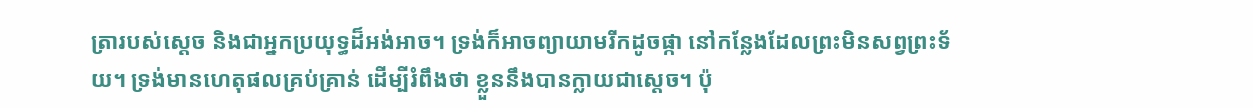ត្រារបស់ស្តេច និងជាអ្នកប្រយុទ្ធដ៏អង់អាច។ ទ្រង់ក៏អាចព្យាយាមរីកដូចផ្កា នៅកន្លែងដែលព្រះមិនសព្វព្រះទ័យ។ ទ្រង់មានហេតុផលគ្រប់គ្រាន់ ដើម្បីរំពឹងថា ខ្លួននឹងបានក្លាយជាស្តេច។ ប៉ុ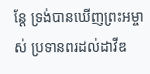ន្តែ ទ្រង់បានឃើញព្រះអម្ចាស់ ប្រទានពរដល់ដាវីឌ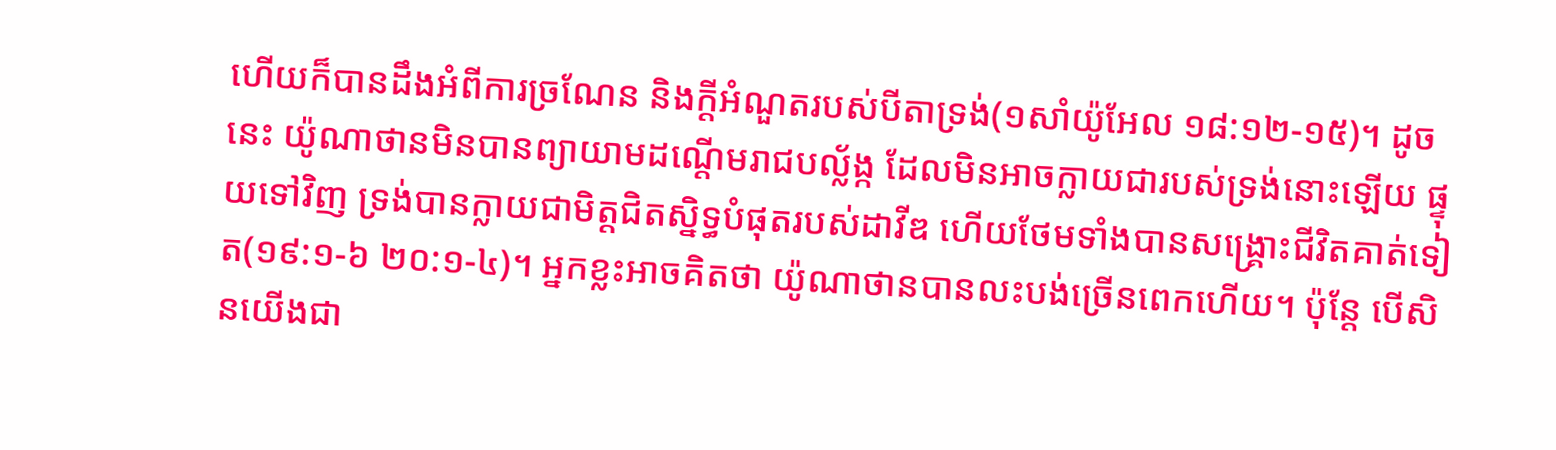ហើយក៏បានដឹងអំពីការច្រណែន និងក្តីអំណួតរបស់បីតាទ្រង់(១សាំយ៉ូអែល ១៨:១២-១៥)។ ដូចនេះ យ៉ូណាថានមិនបានព្យាយាមដណ្តើមរាជបល្ល័ង្ក ដែលមិនអាចក្លាយជារបស់ទ្រង់នោះឡើយ ផ្ទុយទៅវិញ ទ្រង់បានក្លាយជាមិត្តជិតស្និទ្ធបំផុតរបស់ដាវីឌ ហើយថែមទាំងបានសង្រ្គោះជីវិតគាត់ទៀត(១៩:១-៦ ២០:១-៤)។ អ្នកខ្លះអាចគិតថា យ៉ូណាថានបានលះបង់ច្រើនពេកហើយ។ ប៉ុន្តែ បើសិនយើងជា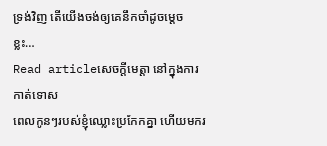ទ្រង់វិញ តើយើងចង់ឲ្យគេនឹកចាំដូចម្តេចខ្លះ…
Read articleសេចក្តីមេត្តា នៅក្នុងការកាត់ទោស
ពេលកូនៗរបស់ខ្ញុំឈ្លោះប្រកែកគ្នា ហើយមករ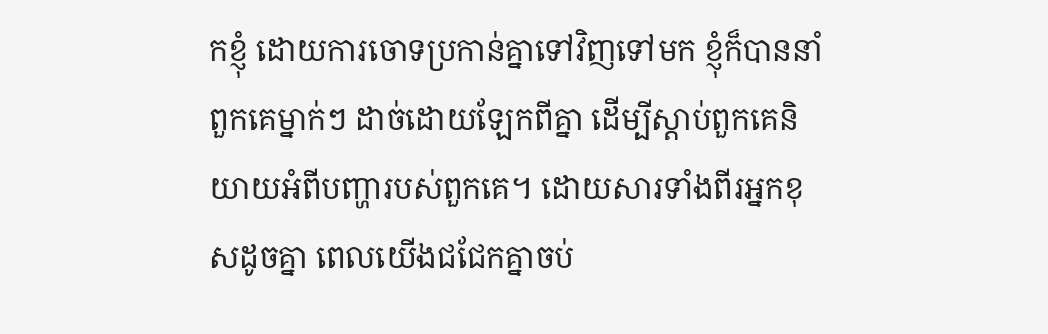កខ្ញុំ ដោយការចោទប្រកាន់គ្នាទៅវិញទៅមក ខ្ញុំក៏បាននាំពួកគេម្នាក់ៗ ដាច់ដោយឡែកពីគ្នា ដើម្បីស្តាប់ពួកគេនិយាយអំពីបញ្ហារបស់ពួកគេ។ ដោយសារទាំងពីរអ្នកខុសដូចគ្នា ពេលយើងជជែកគ្នាចប់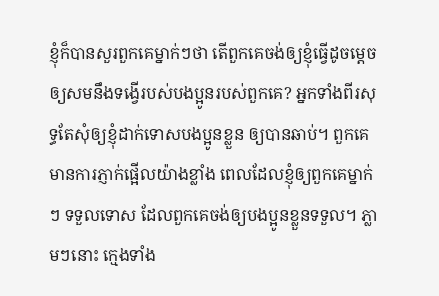ខ្ញុំក៏បានសួរពួកគេម្នាក់ៗថា តើពួកគេចង់ឲ្យខ្ញុំធ្វើដូចម្តេច ឲ្យសមនឹងទង្វើរបស់បងប្អូនរបស់ពួកគេ? អ្នកទាំងពីរសុទ្ធតែសុំឲ្យខ្ញុំដាក់ទោសបងប្អូនខ្លួន ឲ្យបានឆាប់។ ពួកគេមានការភ្ញាក់ផ្អើលយ៉ាងខ្លាំង ពេលដែលខ្ញុំឲ្យពួកគេម្នាក់ៗ ទទួលទោស ដែលពួកគេចង់ឲ្យបងប្អូនខ្លួនទទួល។ ភ្លាមៗនោះ ក្មេងទាំង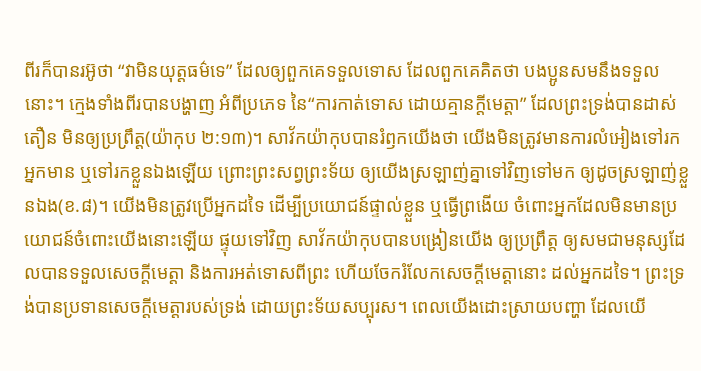ពីរក៏បានរអ៊ូថា “វាមិនយុត្តធម៌ទេ” ដែលឲ្យពួកគេទទួលទោស ដែលពួកគេគិតថា បងប្អូនសមនឹងទទួលនោះ។ ក្មេងទាំងពីរបានបង្ហាញ អំពីប្រភេទ នៃ“ការកាត់ទោស ដោយគ្មានក្តីមេត្តា” ដែលព្រះទ្រង់បានដាស់តឿន មិនឲ្យប្រព្រឹត្ត(យ៉ាកុប ២:១៣)។ សាវ័កយ៉ាកុបបានរំឭកយើងថា យើងមិនត្រូវមានការលំអៀងទៅរកអ្នកមាន ឬទៅរកខ្លួនឯងឡើយ ព្រោះព្រះសព្វព្រះទ័យ ឲ្យយើងស្រឡាញ់គ្នាទៅវិញទៅមក ឲ្យដូចស្រឡាញ់ខ្លួនឯង(ខ.៨)។ យើងមិនត្រូវប្រើអ្នកដទៃ ដើម្បីប្រយោជន៍ផ្ទាល់ខ្លួន ឬធ្វើព្រងើយ ចំពោះអ្នកដែលមិនមានប្រយោជន៍ចំពោះយើងនោះឡើយ ផ្ទុយទៅវិញ សាវ័កយ៉ាកុបបានបង្រៀនយើង ឲ្យប្រព្រឹត្ត ឲ្យសមជាមនុស្សដែលបានទទួលសេចក្តីមេត្តា និងការអត់ទោសពីព្រះ ហើយចែករំលែកសេចក្តីមេត្តានោះ ដល់អ្នកដទៃ។ ព្រះទ្រង់បានប្រទានសេចក្តីមេត្តារបស់ទ្រង់ ដោយព្រះទ័យសប្បុរស។ ពេលយើងដោះស្រាយបញ្ហា ដែលយើ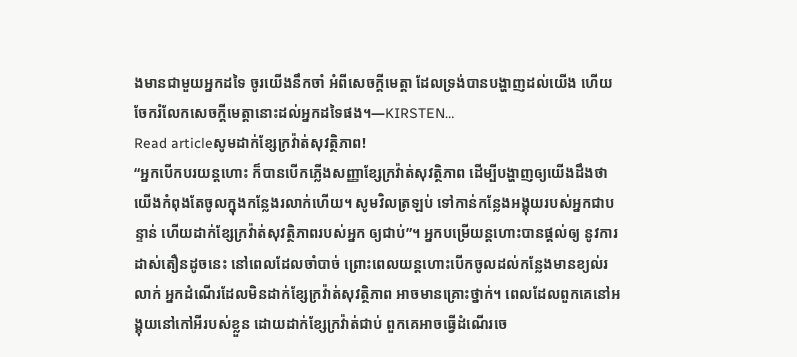ងមានជាមួយអ្នកដទៃ ចូរយើងនឹកចាំ អំពីសេចក្តីមេត្តា ដែលទ្រង់បានបង្ហាញដល់យើង ហើយចែករំលែកសេចក្តីមេត្តានោះដល់អ្នកដទៃផង។—KIRSTEN…
Read articleសូមដាក់ខ្សែក្រវ៉ាត់សុវត្ថិភាព!
“អ្នកបើកបរយន្តហោះ ក៏បានបើកភ្លើងសញ្ញាខ្សែក្រវ៉ាត់សុវត្ថិភាព ដើម្បីបង្ហាញឲ្យយើងដឹងថា យើងកំពុងតែចូលក្នុងកន្លែងរលាក់ហើយ។ សូមវិលត្រឡប់ ទៅកាន់កន្លែងអង្គុយរបស់អ្នកជាបន្ទាន់ ហើយដាក់ខ្សែក្រវ៉ាត់សុវត្ថិភាពរបស់អ្នក ឲ្យជាប់”។ អ្នកបម្រើយន្តហោះបានផ្តល់ឲ្យ នូវការដាស់តឿនដូចនេះ នៅពេលដែលចាំបាច់ ព្រោះពេលយន្តហោះបើកចូលដល់កន្លែងមានខ្យល់រលាក់ អ្នកដំណើរដែលមិនដាក់ខ្សែក្រវ៉ាត់សុវត្ថិភាព អាចមានគ្រោះថ្នាក់។ ពេលដែលពួកគេនៅអង្គុយនៅកៅអីរបស់ខ្លួន ដោយដាក់ខ្សែក្រវ៉ាត់ជាប់ ពួកគេអាចធ្វើដំណើរចេ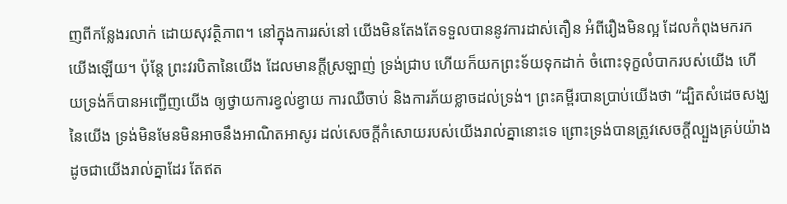ញពីកន្លែងរលាក់ ដោយសុវត្ថិភាព។ នៅក្នុងការរស់នៅ យើងមិនតែងតែទទួលបាននូវការដាស់តឿន អំពីរឿងមិនល្អ ដែលកំពុងមករកយើងឡើយ។ ប៉ុន្តែ ព្រះវរបិតានៃយើង ដែលមានក្តីស្រឡាញ់ ទ្រង់ជ្រាប ហើយក៏យកព្រះទ័យទុកដាក់ ចំពោះទុក្ខលំបាករបស់យើង ហើយទ្រង់ក៏បានអញ្ជើញយើង ឲ្យថ្វាយការខ្វល់ខ្វាយ ការឈឺចាប់ និងការភ័យខ្លាចដល់ទ្រង់។ ព្រះគម្ពីរបានប្រាប់យើងថា “ដ្បិតសំដេចសង្ឃនៃយើង ទ្រង់មិនមែនមិនអាចនឹងអាណិតអាសូរ ដល់សេចក្តីកំសោយរបស់យើងរាល់គ្នានោះទេ ព្រោះទ្រង់បានត្រូវសេចក្តីល្បួងគ្រប់យ៉ាង ដូចជាយើងរាល់គ្នាដែរ តែឥត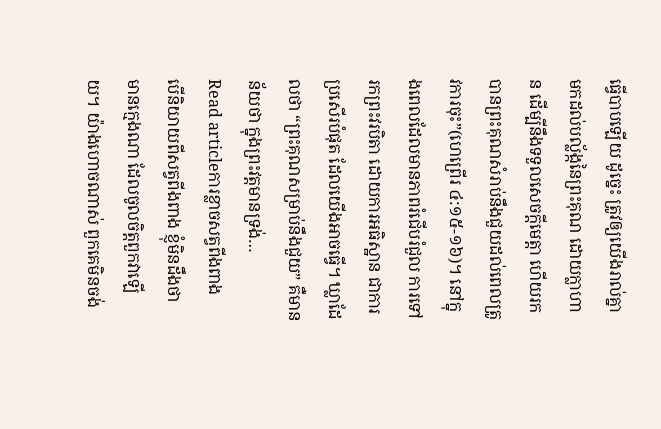ធ្វើបាបឡើយ ដូច្នេះ ត្រូវឲ្យយើងរាល់គ្នា មកដល់បល្ល័ង្កនៃព្រះគុណ ដោយក្លាហាន ដើម្បីនឹងទទួលសេចក្តីមេត្តា ហើយរកបានព្រះគុណសំរាប់នឹងជួយដល់ពេលត្រូវការចុះ”(ហេព្រើរ ៤:១៥-១៦)។ នៅក្នុងពេលដែលមានភាពរំជើបរំជួល ការទៅរកព្រះវរបិតា ដោយការអធិស្ឋាន ជាការប្រសើរបំផុត ដែលយើងអាចធ្វើ។ ឃ្លាដែលថា “ព្រះគុណសម្រាប់នឹងជួយ” គឺមានន័យថា ក្នុងព្រះវត្តមានទ្រង់…
Read articleការខ្លាចសត្វពីងពាង
បើនិយាយពីសត្វពីងពាង ខ្ញុំមិនដឹងថា មានក្មេងណា ដែលចូលចិត្តពួកវាឡើយ។ យ៉ាងហោចណាស់ ពួកគេមិនចង់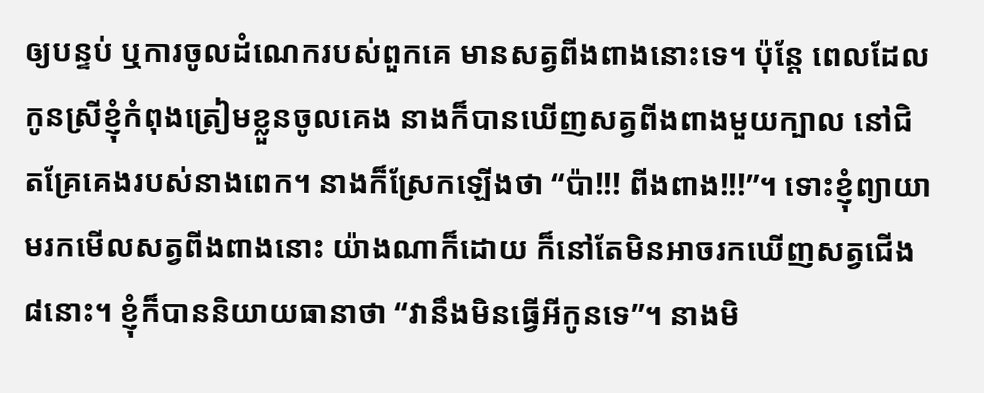ឲ្យបន្ទប់ ឬការចូលដំណេករបស់ពួកគេ មានសត្វពីងពាងនោះទេ។ ប៉ុន្តែ ពេលដែលកូនស្រីខ្ញុំកំពុងត្រៀមខ្លួនចូលគេង នាងក៏បានឃើញសត្វពីងពាងមួយក្បាល នៅជិតគ្រែគេងរបស់នាងពេក។ នាងក៏ស្រែកឡើងថា “ប៉ា!!! ពីងពាង!!!”។ ទោះខ្ញុំព្យាយាមរកមើលសត្វពីងពាងនោះ យ៉ាងណាក៏ដោយ ក៏នៅតែមិនអាចរកឃើញសត្វជើង៨នោះ។ ខ្ញុំក៏បាននិយាយធានាថា “វានឹងមិនធ្វើអីកូនទេ”។ នាងមិ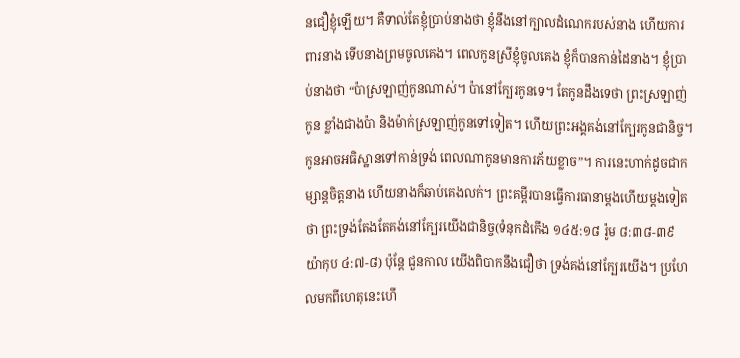នជឿខ្ញុំឡើយ។ គឺទាល់តែខ្ញុំប្រាប់នាងថា ខ្ញុំនឹងនៅក្បាលដំណេករបស់នាង ហើយការពារនាង ទើបនាងព្រមចូលគេង។ ពេលកូនស្រីខ្ញុំចូលគេង ខ្ញុំក៏បានកាន់ដៃនាង។ ខ្ញុំប្រាប់នាងថា “ប៉ាស្រឡាញ់កូនណាស់។ ប៉ានៅក្បែរកូនទេ។ តែកូនដឹងទេថា ព្រះស្រឡាញ់កូន ខ្លាំងជាងប៉ា និងម៉ាក់ស្រឡាញ់កូនទៅទៀត។ ហើយព្រះអង្គគង់នៅក្បែរកូនជានិច្ច។ កូនអាចអធិស្ឋានទៅកាន់ទ្រង់ ពេលណាកូនមានការភ័យខ្លាច”។ ការនេះហាក់ដូចជាកម្សាន្តចិត្តនាង ហើយនាងក៏ឆាប់គេងលក់។ ព្រះគម្ពីរបានធ្វើការធានាម្តងហើយម្តងទៀតថា ព្រះទ្រង់តែងតែគង់នៅក្បែរយើងជានិច្ច(ទំនុកដំកើង ១៤៥:១៨ រ៉ូម ៨:៣៨-៣៩ យ៉ាកុប ៤:៧-៨) ប៉ុន្តែ ជួនកាល យើងពិបាកនឹងជឿថា ទ្រង់គង់នៅក្បែរយើង។ ប្រហែលមកពីហេតុនេះហើ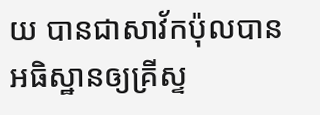យ បានជាសាវ័កប៉ុលបានអធិស្ឋានឲ្យគ្រីស្ទ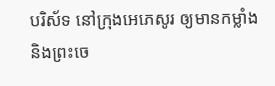បរិស័ទ នៅក្រុងអេភេសូរ ឲ្យមានកម្លាំង និងព្រះចេ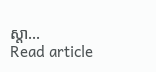ស្តា…
Read article